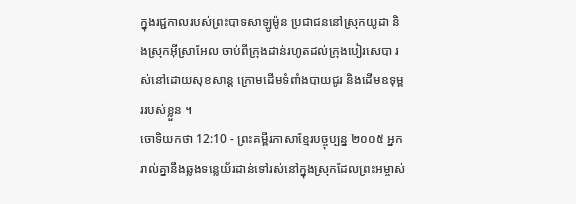ក្នុងរជ្ជកាលរបស់ព្រះបាទសាឡូម៉ូន ប្រជាជននៅស្រុកយូដា និងស្រុកអ៊ីស្រាអែល ចាប់ពីក្រុងដាន់រហូតដល់ក្រុងបៀរសេបា រស់នៅដោយសុខសាន្ត ក្រោមដើមទំពាំងបាយជូរ និងដើមឧទុម្ពររបស់ខ្លួន ។
ចោទិយកថា 12:10 - ព្រះគម្ពីរភាសាខ្មែរបច្ចុប្បន្ន ២០០៥ អ្នករាល់គ្នានឹងឆ្លងទន្លេយ័រដាន់ទៅរស់នៅក្នុងស្រុកដែលព្រះអម្ចាស់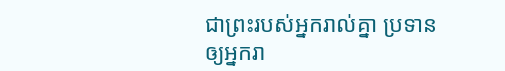ជាព្រះរបស់អ្នករាល់គ្នា ប្រទានឲ្យអ្នករា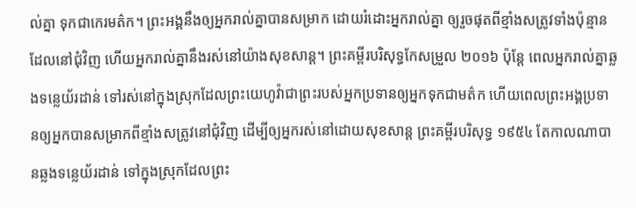ល់គ្នា ទុកជាកេរមត៌ក។ ព្រះអង្គនឹងឲ្យអ្នករាល់គ្នាបានសម្រាក ដោយរំដោះអ្នករាល់គ្នា ឲ្យរួចផុតពីខ្មាំងសត្រូវទាំងប៉ុន្មានដែលនៅជុំវិញ ហើយអ្នករាល់គ្នានឹងរស់នៅយ៉ាងសុខសាន្ត។ ព្រះគម្ពីរបរិសុទ្ធកែសម្រួល ២០១៦ ប៉ុន្ដែ ពេលអ្នករាល់គ្នាឆ្លងទន្លេយ័រដាន់ ទៅរស់នៅក្នុងស្រុកដែលព្រះយេហូវ៉ាជាព្រះរបស់អ្នកប្រទានឲ្យអ្នកទុកជាមត៌ក ហើយពេលព្រះអង្គប្រទានឲ្យអ្នកបានសម្រាកពីខ្មាំងសត្រូវនៅជុំវិញ ដើម្បីឲ្យអ្នករស់នៅដោយសុខសាន្ត ព្រះគម្ពីរបរិសុទ្ធ ១៩៥៤ តែកាលណាបានឆ្លងទន្លេយ័រដាន់ ទៅក្នុងស្រុកដែលព្រះ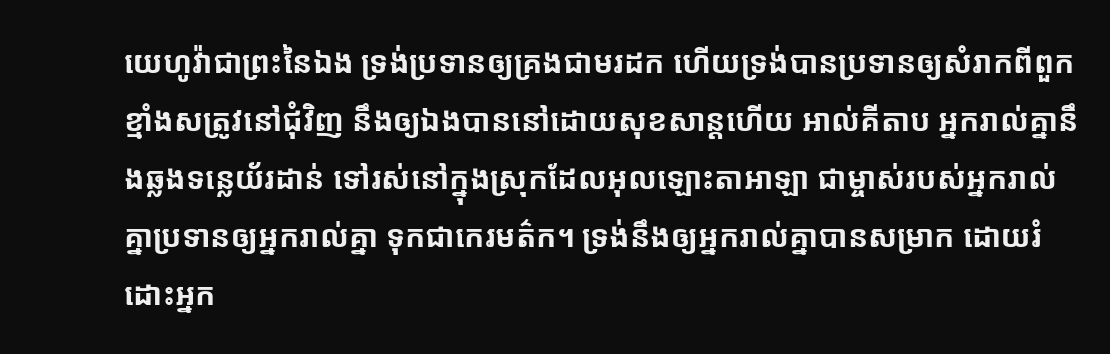យេហូវ៉ាជាព្រះនៃឯង ទ្រង់ប្រទានឲ្យគ្រងជាមរដក ហើយទ្រង់បានប្រទានឲ្យសំរាកពីពួកខ្មាំងសត្រូវនៅជុំវិញ នឹងឲ្យឯងបាននៅដោយសុខសាន្តហើយ អាល់គីតាប អ្នករាល់គ្នានឹងឆ្លងទន្លេយ័រដាន់ ទៅរស់នៅក្នុងស្រុកដែលអុលឡោះតាអាឡា ជាម្ចាស់របស់អ្នករាល់គ្នាប្រទានឲ្យអ្នករាល់គ្នា ទុកជាកេរមត៌ក។ ទ្រង់នឹងឲ្យអ្នករាល់គ្នាបានសម្រាក ដោយរំដោះអ្នក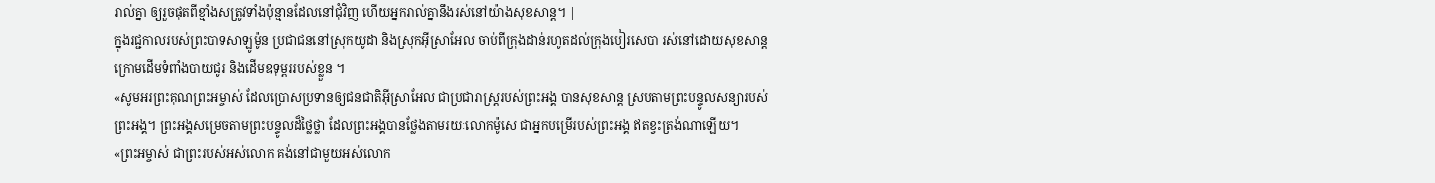រាល់គ្នា ឲ្យរួចផុតពីខ្មាំងសត្រូវទាំងប៉ុន្មានដែលនៅជុំវិញ ហើយអ្នករាល់គ្នានឹងរស់នៅយ៉ាងសុខសាន្ត។ |
ក្នុងរជ្ជកាលរបស់ព្រះបាទសាឡូម៉ូន ប្រជាជននៅស្រុកយូដា និងស្រុកអ៊ីស្រាអែល ចាប់ពីក្រុងដាន់រហូតដល់ក្រុងបៀរសេបា រស់នៅដោយសុខសាន្ត ក្រោមដើមទំពាំងបាយជូរ និងដើមឧទុម្ពររបស់ខ្លួន ។
«សូមអរព្រះគុណព្រះអម្ចាស់ ដែលប្រោសប្រទានឲ្យជនជាតិអ៊ីស្រាអែល ជាប្រជារាស្ត្ររបស់ព្រះអង្គ បានសុខសាន្ត ស្របតាមព្រះបន្ទូលសន្យារបស់ព្រះអង្គ។ ព្រះអង្គសម្រេចតាមព្រះបន្ទូលដ៏ថ្លៃថ្លា ដែលព្រះអង្គបានថ្លែងតាមរយៈលោកម៉ូសេ ជាអ្នកបម្រើរបស់ព្រះអង្គ ឥតខ្វះត្រង់ណាឡើយ។
«ព្រះអម្ចាស់ ជាព្រះរបស់អស់លោក គង់នៅជាមួយអស់លោក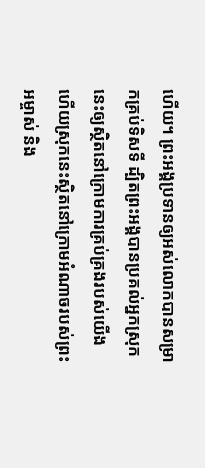ហើយ។ ព្រះអង្គប្រទានឲ្យអស់លោកបានសម្រាកគ្រប់ទិសទី ដ្បិតព្រះអង្គបានប្រគល់អ្នកស្រុកនេះឲ្យស្ថិតនៅក្រោមការគ្រប់គ្រងរបស់យើង ហើយស្រុកនេះស្ថិតនៅក្រោមអំណាចរបស់ព្រះអម្ចាស់ និង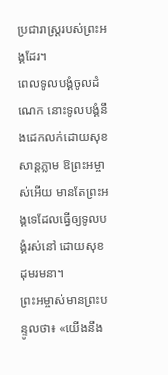ប្រជារាស្ត្ររបស់ព្រះអង្គដែរ។
ពេលទូលបង្គំចូលដំណេក នោះទូលបង្គំនឹងដេកលក់ដោយសុខសាន្តភ្លាម ឱព្រះអម្ចាស់អើយ មានតែព្រះអង្គទេដែលធ្វើឲ្យទូលបង្គំរស់នៅ ដោយសុខដុមរមនា។
ព្រះអម្ចាស់មានព្រះបន្ទូលថា៖ «យើងនឹង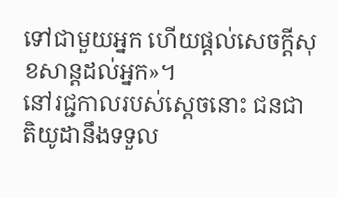ទៅជាមួយអ្នក ហើយផ្ដល់សេចក្ដីសុខសាន្តដល់អ្នក»។
នៅរជ្ជកាលរបស់ស្ដេចនោះ ជនជាតិយូដានឹងទទួល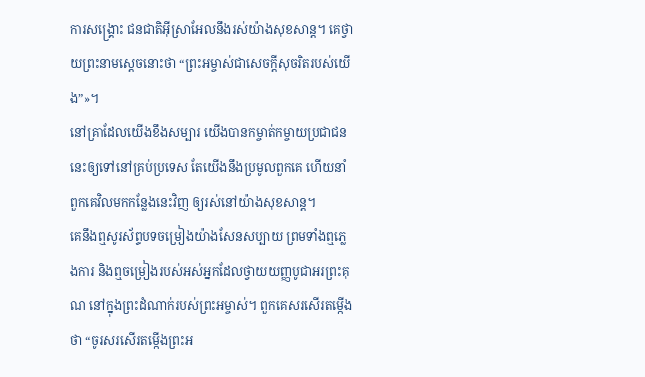ការសង្គ្រោះ ជនជាតិអ៊ីស្រាអែលនឹងរស់យ៉ាងសុខសាន្ត។ គេថ្វាយព្រះនាមស្ដេចនោះថា “ព្រះអម្ចាស់ជាសេចក្ដីសុចរិតរបស់យើង”»។
នៅគ្រាដែលយើងខឹងសម្បារ យើងបានកម្ចាត់កម្ចាយប្រជាជននេះឲ្យទៅនៅគ្រប់ប្រទេស តែយើងនឹងប្រមូលពួកគេ ហើយនាំពួកគេវិលមកកន្លែងនេះវិញ ឲ្យរស់នៅយ៉ាងសុខសាន្ត។
គេនឹងឮសូរស័ព្ទបទចម្រៀងយ៉ាងសែនសប្បាយ ព្រមទាំងឮភ្លេងការ និងឮចម្រៀងរបស់អស់អ្នកដែលថ្វាយយញ្ញបូជាអរព្រះគុណ នៅក្នុងព្រះដំណាក់របស់ព្រះអម្ចាស់។ ពួកគេសរសើរតម្កើងថា “ចូរសរសើរតម្កើងព្រះអ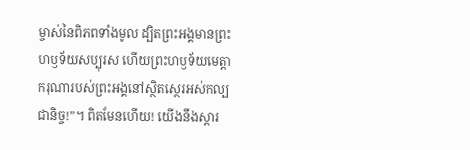ម្ចាស់នៃពិភពទាំងមូល ដ្បិតព្រះអង្គមានព្រះហឫទ័យសប្បុរស ហើយព្រះហឫទ័យមេត្តាករុណារបស់ព្រះអង្គនៅស្ថិតស្ថេរអស់កល្បជានិច្ច!”។ ពិតមែនហើយ! យើងនឹងស្ដារ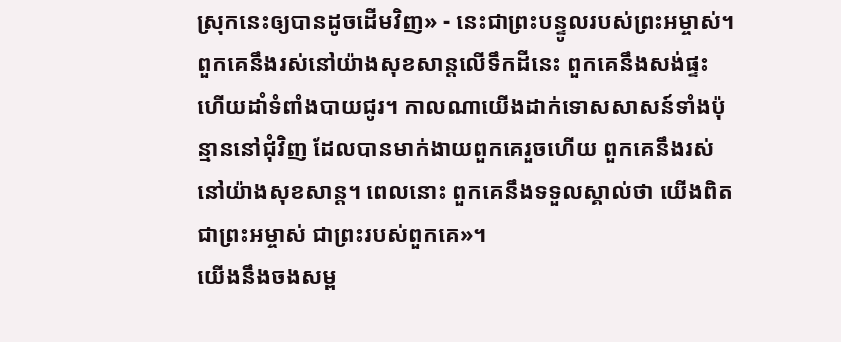ស្រុកនេះឲ្យបានដូចដើមវិញ» - នេះជាព្រះបន្ទូលរបស់ព្រះអម្ចាស់។
ពួកគេនឹងរស់នៅយ៉ាងសុខសាន្តលើទឹកដីនេះ ពួកគេនឹងសង់ផ្ទះ ហើយដាំទំពាំងបាយជូរ។ កាលណាយើងដាក់ទោសសាសន៍ទាំងប៉ុន្មាននៅជុំវិញ ដែលបានមាក់ងាយពួកគេរួចហើយ ពួកគេនឹងរស់នៅយ៉ាងសុខសាន្ត។ ពេលនោះ ពួកគេនឹងទទួលស្គាល់ថា យើងពិតជាព្រះអម្ចាស់ ជាព្រះរបស់ពួកគេ»។
យើងនឹងចងសម្ព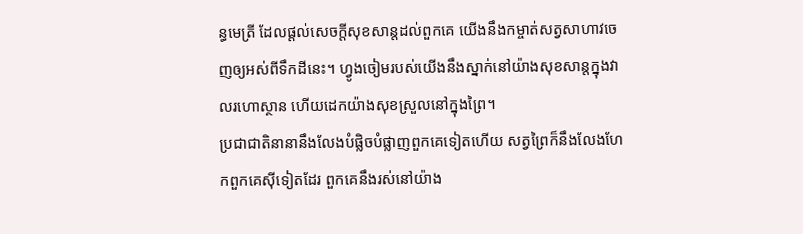ន្ធមេត្រី ដែលផ្ដល់សេចក្ដីសុខសាន្តដល់ពួកគេ យើងនឹងកម្ចាត់សត្វសាហាវចេញឲ្យអស់ពីទឹកដីនេះ។ ហ្វូងចៀមរបស់យើងនឹងស្នាក់នៅយ៉ាងសុខសាន្តក្នុងវាលរហោស្ថាន ហើយដេកយ៉ាងសុខស្រួលនៅក្នុងព្រៃ។
ប្រជាជាតិនានានឹងលែងបំផ្លិចបំផ្លាញពួកគេទៀតហើយ សត្វព្រៃក៏នឹងលែងហែកពួកគេស៊ីទៀតដែរ ពួកគេនឹងរស់នៅយ៉ាង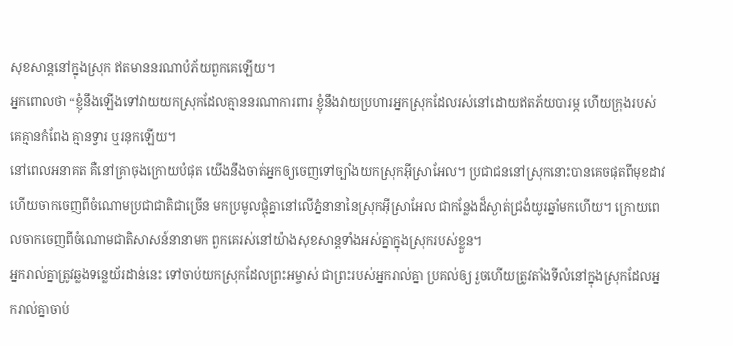សុខសាន្តនៅក្នុងស្រុក ឥតមាននរណាបំភ័យពួកគេឡើយ។
អ្នកពោលថា “ខ្ញុំនឹងឡើងទៅវាយយកស្រុកដែលគ្មាននរណាការពារ ខ្ញុំនឹងវាយប្រហារអ្នកស្រុកដែលរស់នៅដោយឥតភ័យបារម្ភ ហើយក្រុងរបស់គេគ្មានកំពែង គ្មានទ្វារ ឬរនុកឡើយ។
នៅពេលអនាគត គឺនៅគ្រាចុងក្រោយបំផុត យើងនឹងចាត់អ្នកឲ្យចេញទៅច្បាំងយកស្រុកអ៊ីស្រាអែល។ ប្រជាជននៅស្រុកនោះបានគេចផុតពីមុខដាវ ហើយចាកចេញពីចំណោមប្រជាជាតិជាច្រើន មកប្រមូលផ្ដុំគ្នានៅលើភ្នំនានានៃស្រុកអ៊ីស្រាអែល ជាកន្លែងដ៏ស្ងាត់ជ្រងំយូរឆ្នាំមកហើយ។ ក្រោយពេលចាកចេញពីចំណោមជាតិសាសន៍នានាមក ពួកគេរស់នៅយ៉ាងសុខសាន្តទាំងអស់គ្នាក្នុងស្រុករបស់ខ្លួន។
អ្នករាល់គ្នាត្រូវឆ្លងទន្លេយ័រដាន់នេះ ទៅចាប់យកស្រុកដែលព្រះអម្ចាស់ ជាព្រះរបស់អ្នករាល់គ្នា ប្រគល់ឲ្យ រួចហើយត្រូវតាំងទីលំនៅក្នុងស្រុកដែលអ្នករាល់គ្នាចាប់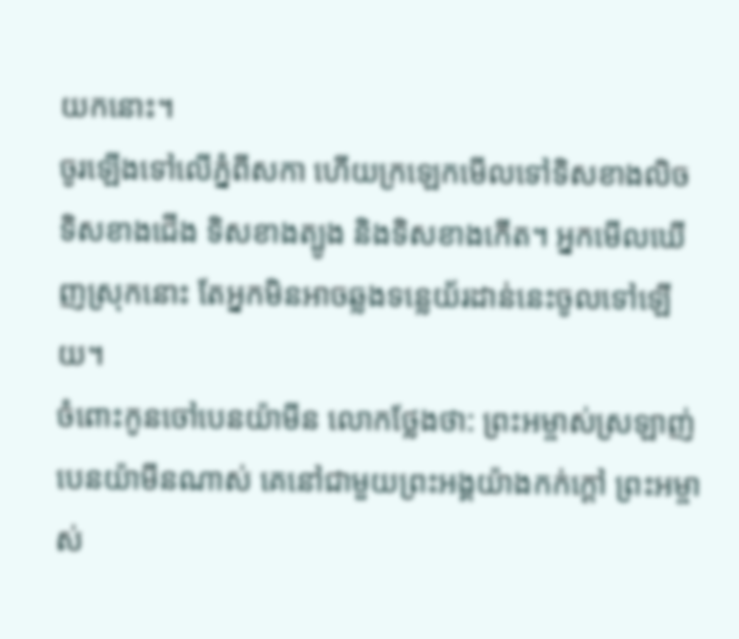យកនោះ។
ចូរឡើងទៅលើភ្នំពីសកា ហើយក្រឡេកមើលទៅទិសខាងលិច ទិសខាងជើង ទិសខាងត្បូង និងទិសខាងកើត។ អ្នកមើលឃើញស្រុកនោះ តែអ្នកមិនអាចឆ្លងទន្លេយ័រដាន់នេះចូលទៅឡើយ។
ចំពោះកូនចៅបេនយ៉ាមីន លោកថ្លែងថា: ព្រះអម្ចាស់ស្រឡាញ់បេនយ៉ាមីនណាស់ គេនៅជាមួយព្រះអង្គយ៉ាងកក់ក្ដៅ ព្រះអម្ចាស់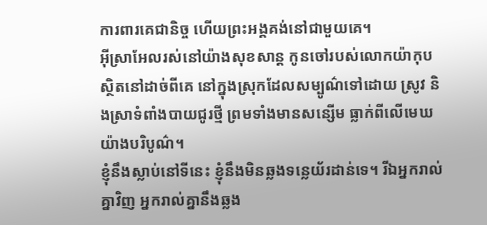ការពារគេជានិច្ច ហើយព្រះអង្គគង់នៅជាមួយគេ។
អ៊ីស្រាអែលរស់នៅយ៉ាងសុខសាន្ត កូនចៅរបស់លោកយ៉ាកុបស្ថិតនៅដាច់ពីគេ នៅក្នុងស្រុកដែលសម្បូណ៌ទៅដោយ ស្រូវ និងស្រាទំពាំងបាយជូរថ្មី ព្រមទាំងមានសន្សើម ធ្លាក់ពីលើមេឃយ៉ាងបរិបូណ៌។
ខ្ញុំនឹងស្លាប់នៅទីនេះ ខ្ញុំនឹងមិនឆ្លងទន្លេយ័រដាន់ទេ។ រីឯអ្នករាល់គ្នាវិញ អ្នករាល់គ្នានឹងឆ្លង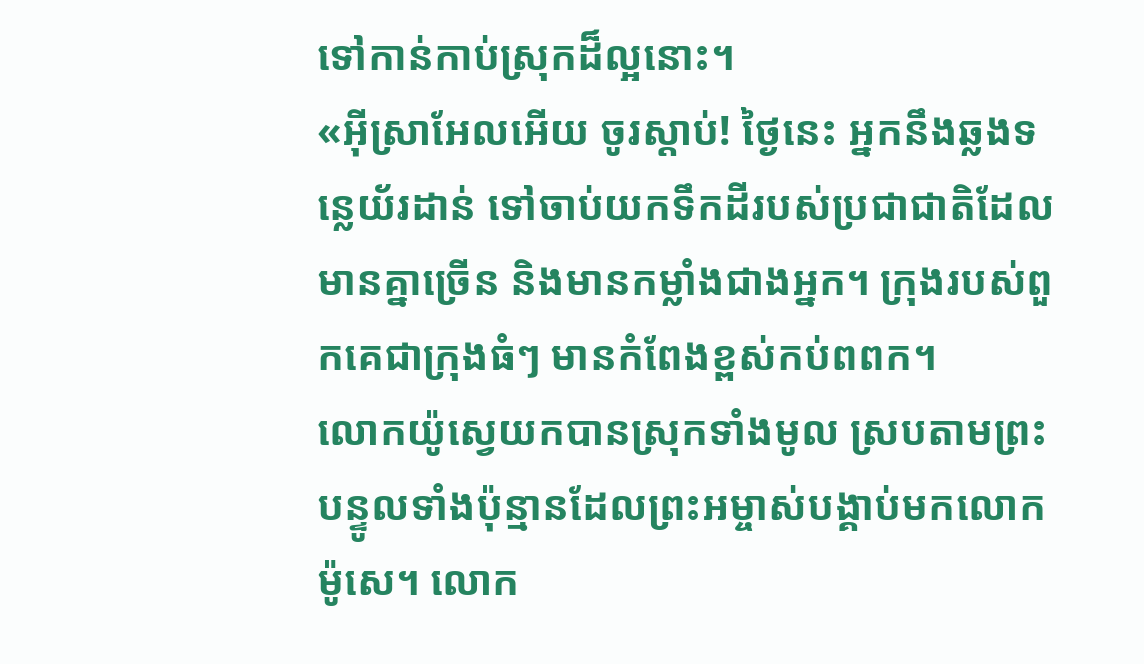ទៅកាន់កាប់ស្រុកដ៏ល្អនោះ។
«អ៊ីស្រាអែលអើយ ចូរស្ដាប់! ថ្ងៃនេះ អ្នកនឹងឆ្លងទន្លេយ័រដាន់ ទៅចាប់យកទឹកដីរបស់ប្រជាជាតិដែលមានគ្នាច្រើន និងមានកម្លាំងជាងអ្នក។ ក្រុងរបស់ពួកគេជាក្រុងធំៗ មានកំពែងខ្ពស់កប់ពពក។
លោកយ៉ូស្វេយកបានស្រុកទាំងមូល ស្របតាមព្រះបន្ទូលទាំងប៉ុន្មានដែលព្រះអម្ចាស់បង្គាប់មកលោកម៉ូសេ។ លោក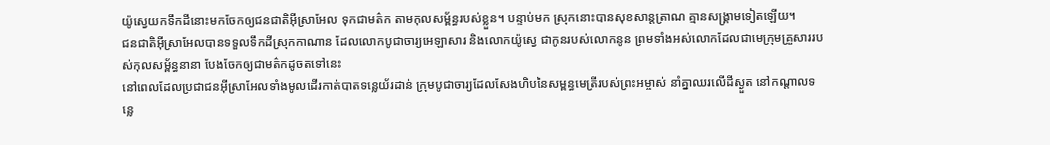យ៉ូស្វេយកទឹកដីនោះមកចែកឲ្យជនជាតិអ៊ីស្រាអែល ទុកជាមត៌ក តាមកុលសម្ព័ន្ធរបស់ខ្លួន។ បន្ទាប់មក ស្រុកនោះបានសុខសាន្តត្រាណ គ្មានសង្គ្រាមទៀតឡើយ។
ជនជាតិអ៊ីស្រាអែលបានទទួលទឹកដីស្រុកកាណាន ដែលលោកបូជាចារ្យអេឡាសារ និងលោកយ៉ូស្វេ ជាកូនរបស់លោកនូន ព្រមទាំងអស់លោកដែលជាមេក្រុមគ្រួសាររបស់កុលសម្ព័ន្ធនានា បែងចែកឲ្យជាមត៌កដូចតទៅនេះ
នៅពេលដែលប្រជាជនអ៊ីស្រាអែលទាំងមូលដើរកាត់បាតទន្លេយ័រដាន់ ក្រុមបូជាចារ្យដែលសែងហិបនៃសម្ពន្ធមេត្រីរបស់ព្រះអម្ចាស់ នាំគ្នាឈរលើដីស្ងួត នៅកណ្ដាលទន្លេ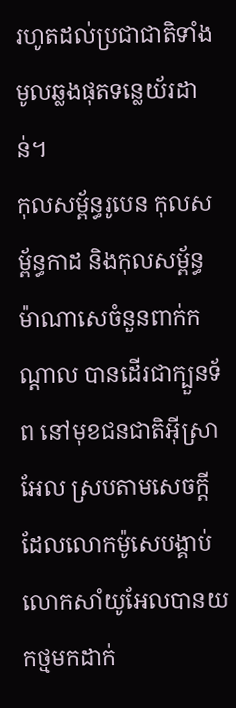រហូតដល់ប្រជាជាតិទាំងមូលឆ្លងផុតទន្លេយ័រដាន់។
កុលសម្ព័ន្ធរូបេន កុលសម្ព័ន្ធកាដ និងកុលសម្ព័ន្ធម៉ាណាសេចំនួនពាក់កណ្ដាល បានដើរជាក្បួនទ័ព នៅមុខជនជាតិអ៊ីស្រាអែល ស្របតាមសេចក្ដីដែលលោកម៉ូសេបង្គាប់
លោកសាំយូអែលបានយកថ្មមកដាក់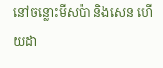នៅចន្លោះមីសប៉ា និងសេន ហើយដា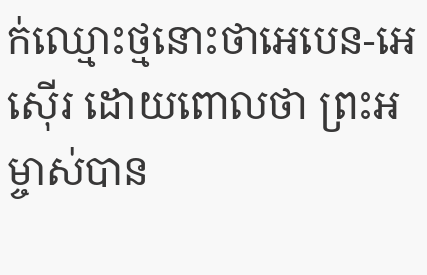ក់ឈ្មោះថ្មនោះថាអេបេន-អេស៊ើរ ដោយពោលថា ព្រះអម្ចាស់បាន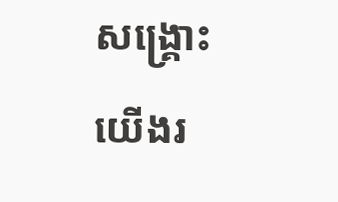សង្គ្រោះយើងរ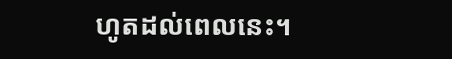ហូតដល់ពេលនេះ។